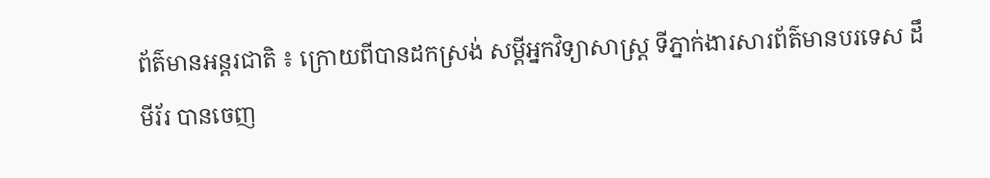ព័ត៌មានអន្តរជាតិ ៖ ក្រោយពីបានដកស្រង់ សម្តីអ្នកវិទ្យាសាស្រ្ត ទីភ្នាក់ងារសារព័ត៌មានបរទេស ដឹ មីរ័រ បានចេញ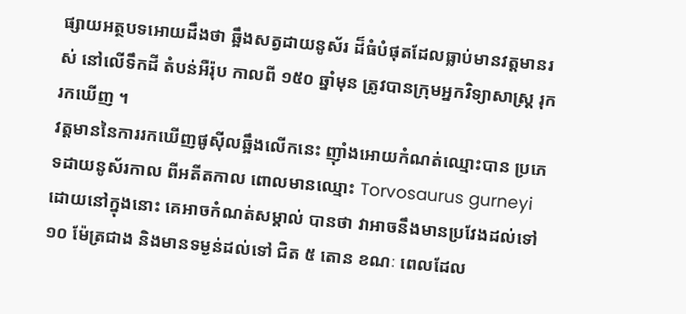ផ្សាយអត្ថបទអោយដឹងថា ឆ្អឹងសត្វដាយនូស័រ ដ៏ធំបំផុតដែលធ្លាប់មានវត្តមានរស់ នៅលើទឹកដី តំបន់អឺរ៉ុប កាលពី ១៥០ ឆ្នាំមុន ត្រូវបានក្រុមអ្នកវិទ្យាសាស្រ្ត រុករកឃើញ ។
វត្តមាននៃការរកឃើញផូស៊ីលឆ្អឹងលើកនេះ ញ៉ាំងអោយកំណត់ឈ្មោះបាន ប្រភេទដាយនូស័រកាល ពីអតីតកាល ពោលមានឈ្មោះ Torvosaurus gurneyi ដោយនៅក្នុងនោះ គេអាចកំណត់សម្គាល់ បានថា វាអាចនឹងមានប្រវែងដល់ទៅ ១០ ម៉ែត្រជាង និងមានទម្ងន់ដល់ទៅ ជិត ៥ តោន ខណៈ ពេលដែល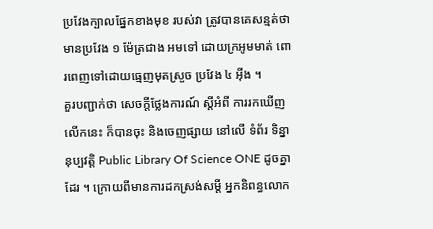ប្រវែងក្បាលផ្នែកខាងមុខ របស់វា ត្រូវបានគេសន្មត់ថា មានប្រវែង ១ ម៉ែត្រជាង អមទៅ ដោយក្រអូមមាត់ ពោរពេញទៅដោយធ្មេញមុតស្រួច ប្រវែង ៤ អ៊ីង ។
គួរបញ្ជាក់ថា សេចក្តីថ្លែងការណ៍ ស្តីអំពី ការរកឃើញលើកនេះ ក៏បានចុះ និងចេញផ្សាយ នៅលើ ទំព័រ ទិន្នានុប្បវត្តិ Public Library Of Science ONE ដូចគ្នាដែរ ។ ក្រោយពីមានការដកស្រង់សម្តី អ្នកនិពន្ធលោក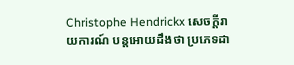Christophe Hendrickx សេចក្តីរាយការណ៍ បន្តអោយដឹងថា ប្រភេទដា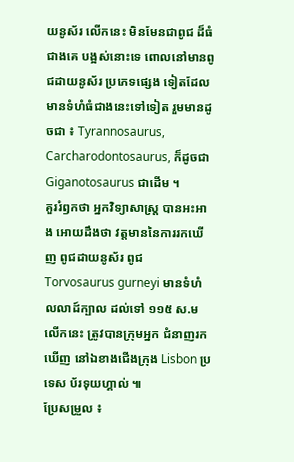យនូស័រ លើកនេះ មិនមែនជាពូជ ដ៏ធំជាងគេ បង្អស់នោះទេ ពោលនៅមានពូជដាយនូស័រ ប្រភេទផ្សេង ទៀតដែលមានទំហំធំជាងនេះទៅទៀត រួមមានដូចជា ៖ Tyrannosaurus, Carcharodontosaurus, ក៏ដូចជា Giganotosaurus ជាដើម ។
គួររំឭកថា អ្នកវិទ្យាសាស្រ្ត បានអះអាង អោយដឹងថា វត្តមាននៃការរកឃើញ ពូជដាយនូស័រ ពូជ Torvosaurus gurneyi មានទំហំ លលាដ៍ក្បាល ដល់ទៅ ១១៥ ស.ម លើកនេះ ត្រូវបានក្រុមអ្នក ជំនាញរកឃើញ នៅឯខាងជើងក្រុង Lisbon ប្រទេស ប័រទុយហ្គាល់ ៕
ប្រែសម្រួល ៖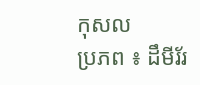កុសល
ប្រភព ៖ ដឹមីរ័រ